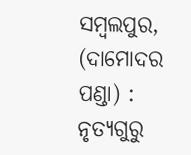ସମ୍ବଲପୁର, (ଦାମୋଦର ପଣ୍ଡା) : ନୃତ୍ୟଗୁରୁ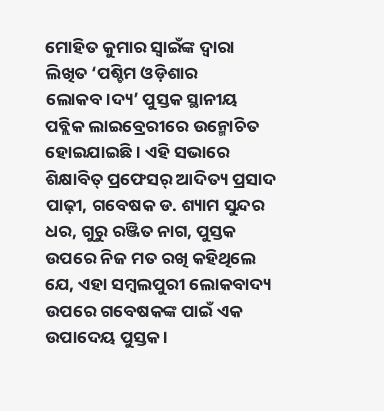ମୋହିତ କୁମାର ସ୍ୱାଇଁଙ୍କ ଦ୍ଵାରା ଲିଖିତ ‘ପଶ୍ଚିମ ଓଡ଼ିଶାର ଲୋକବ।ଦ୍ୟ’ ପୁସ୍ତକ ସ୍ଥାନୀୟ ପବ୍ଲିକ ଲାଇବ୍ରେରୀରେ ଉନ୍ମୋଚିତ ହୋଇଯାଇଛି । ଏହି ସଭାରେ ଶିକ୍ଷାବିତ୍ ପ୍ରଫେସର୍ ଆଦିତ୍ୟ ପ୍ରସାଦ ପାଢ଼ୀ, ଗବେଷକ ଡ. ଶ୍ୟାମ ସୁନ୍ଦର ଧର, ଗୁରୁ ରଞ୍ଜିତ ନାଗ, ପୁସ୍ତକ ଉପରେ ନିଜ ମତ ରଖି କହିଥିଲେ ଯେ, ଏହା ସମ୍ବଲପୁରୀ ଲୋକବାଦ୍ୟ ଉପରେ ଗବେଷକଙ୍କ ପାଇଁ ଏକ ଉପାଦେୟ ପୁସ୍ତକ ।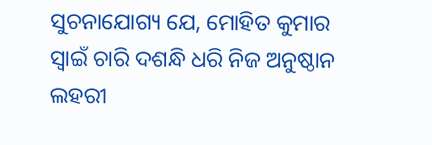ସୁଚନାଯୋଗ୍ୟ ଯେ, ମୋହିତ କୁମାର ସ୍ୱାଇଁ ଚାରି ଦଶନ୍ଧି ଧରି ନିଜ ଅନୁଷ୍ଠାନ ଲହରୀ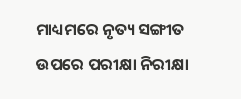ମାଧ୍ୟମରେ ନୃତ୍ୟ ସଙ୍ଗୀତ ଉପରେ ପରୀକ୍ଷା ନିରୀକ୍ଷା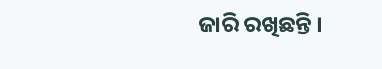ଜାରି ରଖିଛନ୍ତି ।